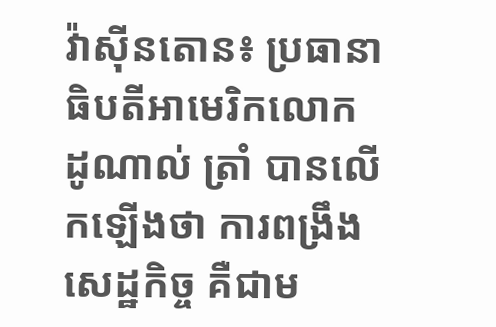វ៉ាស៊ីនតោន៖ ប្រធានាធិបតីអាមេរិកលោក ដូណាល់ ត្រាំ បានលេីកឡេីងថា ការពង្រឹងសេដ្ឋកិច្ច គឺជាម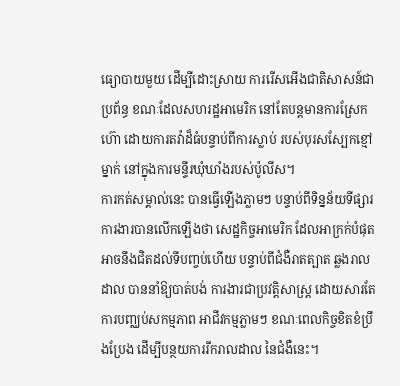ធ្យោបាយមួយ ដើម្បីដោះស្រាយ ការរើសអើងជាតិសាសន៍ជាប្រព័ន្ធ ខណៈដែលសហរដ្ឋអាមេរិក នៅតែបន្តមានការស្រែកហ៊ោ ដោយការតវ៉ាដ៏ធំបន្ទាប់ពីការស្លាប់ របស់បុរសស្បែកខ្មៅម្នាក់ នៅក្នុងការមន្ទីរឃុំឃាំងរបស់ប៉ូលីស។
ការកត់សម្គាល់នេះ បានធ្វើឡើងភ្លាមៗ បន្ទាប់ពីទិន្នន័យទីផ្សារការងារបានលើកឡើងថា សេដ្ឋកិច្ចអាមេរិក ដែលអាក្រក់បំផុត អាចនឹងជិតដល់ទីបញ្ចប់ហើយ បន្ទាប់ពីជំងឺរាតត្បាត ឆ្លងរាលដាល បាននាំឱ្យបាត់បង់ ការងារជាប្រវត្តិសាស្ត្រ ដោយសារតែ ការបញ្ឈប់សកម្មភាព អាជីវកម្មភ្លាមៗ ខណៈពេលកិច្ចខិតខំប្រឹងប្រែង ដើម្បីបន្ថយការរីករាលដាល នៃជំងឺនេះ។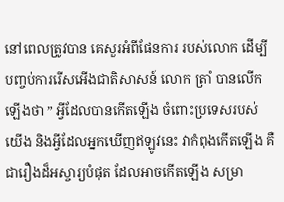នៅពេលត្រូវបាន គេសួរអំពីផែនការ របស់លោក ដើម្បីបញ្ចប់ការរើសអើងជាតិសាសន៍ លោក ត្រាំ បានលេីកឡេីងថា ” អ្វីដែលបានកើតឡើង ចំពោះប្រទេសរបស់យើង និងអ្វីដែលអ្នកឃើញឥឡូវនេះ វាកំពុងកើតឡើង គឺជារឿងដ៏អស្ចារ្យបំផុត ដែលអាចកើតឡើង សម្រា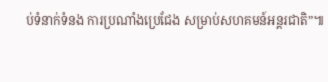ប់ទំនាក់ទំនង ការប្រណាំងប្រេជែង សម្រាប់សហគមន៍អន្ដរជាតិ”៕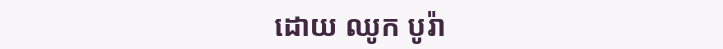ដោយ ឈូក បូរ៉ា